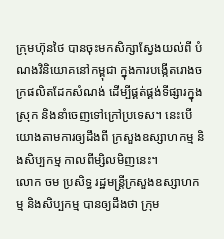ក្រុមហ៊ុនថៃ បានចុះមកសិក្សាស្វែងយល់ពី បំណងវិនិយោគនៅកម្ពុជា ក្នុងការបង្កើតរោងចក្រផលិតដែកសំណង់ ដើម្បីផ្គត់ផ្គង់ទីផ្សារក្នុងស្រុក និងនាំចេញទៅក្រៅប្រទេស។ នេះបើយោងតាមការឲ្យដឹងពី ក្រសួងឧស្សាហកម្ម និងសិប្បកម្ម កាលពីម្សិលមិញនេះ។
លោក ចម ប្រសិទ្ធ រដ្ឋមន្រ្តីក្រសួងឧស្សាហកម្ម និងសិប្បកម្ម បានឲ្យដឹងថា ក្រុម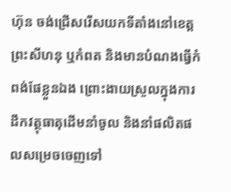ហ៊ុន ចង់ជ្រើសរើសយកទីតាំងនៅខេត្តព្រះសីហនុ ឬកំពត និងមានបំណងធ្វើកំពង់ផែខ្លួនឯង ព្រោះងាយស្រួលក្នុងការដឹកវត្ថុធាតុដើមនាំចូល និងនាំផលិតផលសម្រេចចេញទៅ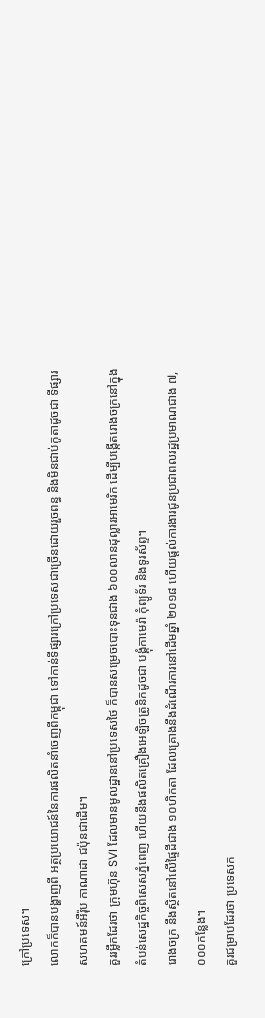ក្រៅប្រទេស។
លោកក៏បានបង្ហាញពី អត្ថប្រយោជន៍នៃការផលិតនាំចេញពីកម្ពុជា ទៅកាន់ទីផ្សារក្រៅប្រទេសជាច្រើនដោយរួចពន្ធ និងមិនជាប់កូតាដូចជា ទីផ្សារសហគមន៍អឺរ៉ុប កាណាដា ជប៉ុនជាដើម។
គួររម្លឹកដែរថា ក្រុមហ៊ុន SVI ដែលមានមូលដ្ឋាននៅប្រទេសថៃ ក៏បានសម្រេចបោះទុនជាង ៦០០លានដុល្លារអាមេរិក ដើម្បីបង្កើតរោងចក្រនៅក្នុង តំបន់សេដ្ឋកិច្ចពិសេសភ្នំពេញ ហើយនឹងផលិតគ្រឿងអេឡិចត្រូនិកដូចជា បង្គុំកាមេរ៉ា កុំព្យូទ័រ និងទូរស័ព្ទ។
រោងចក្រ នឹងស្ថិតនៅលើផ្ទៃដីជាង ១០ហិកតា ដែលគ្រោងនឹងដំណើរការនៅដើមឆ្នាំ ២០១៨ ហើយផ្តល់ការងារជូនប្រជាពលរដ្ឋប្រមាណជាង ៧,០០០កន្លែង។
គួរជម្រាបដែរថា ប្រទេសក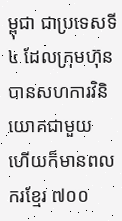ម្ពុជា ជាប្រទេសទី ៤ ដែលក្រុមហ៊ុន បានសហការវិនិយោគជាមួយ ហើយក៏មានពលករខ្មែរ ៧០០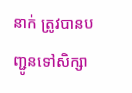នាក់ ត្រូវបានបញ្ជូនទៅសិក្សា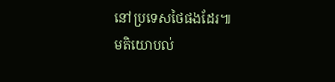នៅប្រទេសថៃផងដែរ៕
មតិយោបល់